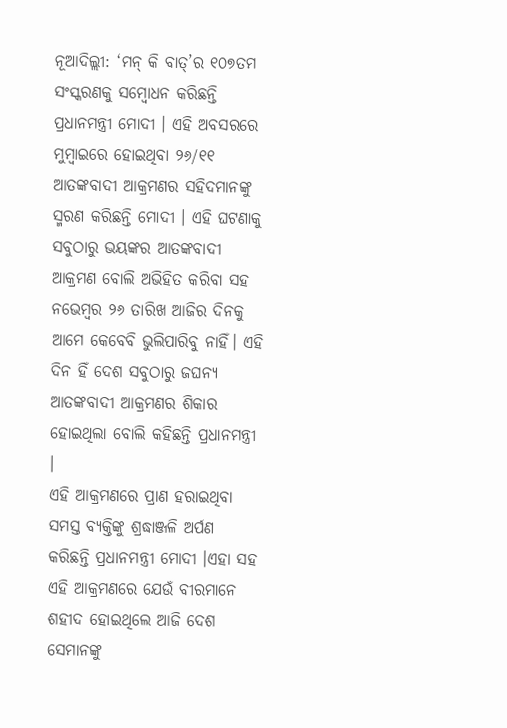ନୂଆଦିଲ୍ଲୀ: ‘ମନ୍ କି ବାତ୍’ର ୧୦୭ତମ ସଂସ୍କରଣକୁ ସମ୍ବୋଧନ କରିଛନ୍ତି ପ୍ରଧାନମନ୍ତ୍ରୀ ମୋଦୀ । ଏହି ଅବସରରେ ମୁମ୍ବାଇରେ ହୋଇଥିବା ୨୬/୧୧ ଆତଙ୍କବାଦୀ ଆକ୍ରମଣର ସହିଦମାନଙ୍କୁ ସ୍ମରଣ କରିଛନ୍ତି ମୋଦୀ । ଏହି ଘଟଣାକୁ ସବୁଠାରୁ ଭୟଙ୍କର ଆତଙ୍କବାଦୀ ଆକ୍ରମଣ ବୋଲି ଅଭିହିତ କରିବା ସହ ନଭେମ୍ବର ୨୬ ତାରିଖ ଆଜିର ଦିନକୁ ଆମେ କେବେବି ଭୁଲିପାରିବୁ ନାହିଁ। ଏହି ଦିନ ହିଁ ଦେଶ ସବୁଠାରୁ ଜଘନ୍ୟ ଆତଙ୍କବାଦୀ ଆକ୍ରମଣର ଶିକାର ହୋଇଥିଲା ବୋଲି କହିଛନ୍ତି ପ୍ରଧାନମନ୍ତ୍ରୀ ।
ଏହି ଆକ୍ରମଣରେ ପ୍ରାଣ ହରାଇଥିବା ସମସ୍ତ ବ୍ୟକ୍ତିଙ୍କୁ ଶ୍ରଦ୍ଧାଞ୍ଜଳି ଅର୍ପଣ କରିଛନ୍ତି ପ୍ରଧାନମନ୍ତ୍ରୀ ମୋଦୀ ।ଏହା ସହ ଏହି ଆକ୍ରମଣରେ ଯେଉଁ ବୀରମାନେ ଶହୀଦ ହୋଇଥିଲେ ଆଜି ଦେଶ ସେମାନଙ୍କୁ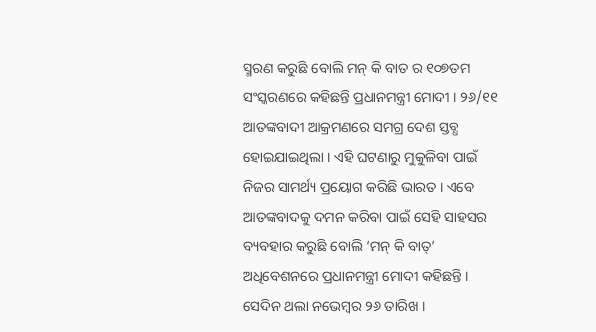ସ୍ମରଣ କରୁଛି ବୋଲି ମନ୍ କି ବାତ ର ୧୦୭ତମ ସଂସ୍କରଣରେ କହିଛନ୍ତି ପ୍ରଧାନମନ୍ତ୍ରୀ ମୋଦୀ । ୨୬/୧୧ ଆତଙ୍କବାଦୀ ଆକ୍ରମଣରେ ସମଗ୍ର ଦେଶ ସ୍ତବ୍ଧ ହୋଇଯାଇଥିଲା । ଏହି ଘଟଣାରୁ ମୁକୁଳିବା ପାଇଁ ନିଜର ସାମର୍ଥ୍ୟ ପ୍ରୟୋଗ କରିଛି ଭାରତ । ଏବେ ଆତଙ୍କବାଦକୁ ଦମନ କରିବା ପାଇଁ ସେହି ସାହସର ବ୍ୟବହାର କରୁଛି ବୋଲି ‘ମନ୍ କି ବାତ୍’ ଅଧିବେଶନରେ ପ୍ରଧାନମନ୍ତ୍ରୀ ମୋଦୀ କହିଛନ୍ତି ।
ସେଦିନ ଥଲା ନଭେମ୍ବର ୨୬ ତାରିଖ ।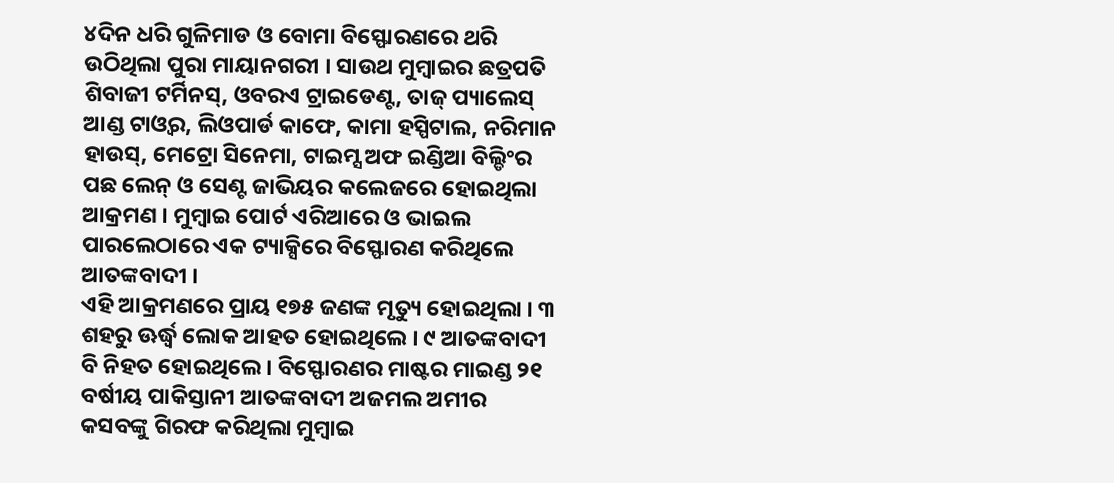୪ଦିନ ଧରି ଗୁଳିମାଡ ଓ ବୋମା ବିସ୍ଫୋରଣରେ ଥରି ଉଠିଥିଲା ପୁରା ମାୟାନଗରୀ । ସାଉଥ ମୁମ୍ବାଇର ଛତ୍ରପତି ଶିବାଜୀ ଟର୍ମିନସ୍, ଓବରଏ ଟ୍ରାଇଡେଣ୍ଟ, ତାଜ୍ ପ୍ୟାଲେସ୍ ଆଣ୍ଡ ଟାଓ୍ବର, ଲିଓପାର୍ଡ କାଫେ, କାମା ହସ୍ପିଟାଲ, ନରିମାନ ହାଉସ୍, ମେଟ୍ରୋ ସିନେମା, ଟାଇମ୍ସ ଅଫ ଇଣ୍ଡିଆ ବିଲ୍ଡିଂର ପଛ ଲେନ୍ ଓ ସେଣ୍ଟ ଜାଭିୟର କଲେଜରେ ହୋଇଥିଲା ଆକ୍ରମଣ । ମୁମ୍ବାଇ ପୋର୍ଟ ଏରିଆରେ ଓ ଭାଇଲ ପାରଲେଠାରେ ଏକ ଟ୍ୟାକ୍ସିରେ ବିସ୍ଫୋରଣ କରିଥିଲେ ଆତଙ୍କବାଦୀ ।
ଏହି ଆକ୍ରମଣରେ ପ୍ରାୟ ୧୭୫ ଜଣଙ୍କ ମୃତ୍ୟୁ ହୋଇଥିଲା । ୩ ଶହରୁ ଊର୍ଦ୍ଧ୍ବ ଲୋକ ଆହତ ହୋଇଥିଲେ । ୯ ଆତଙ୍କବାଦୀ ବି ନିହତ ହୋଇଥିଲେ । ବିସ୍ଫୋରଣର ମାଷ୍ଟର ମାଇଣ୍ଡ ୨୧ ବର୍ଷୀୟ ପାକିସ୍ତାନୀ ଆତଙ୍କବାଦୀ ଅଜମଲ ଅମୀର କସବଙ୍କୁ ଗିରଫ କରିଥିଲା ମୁମ୍ବାଇ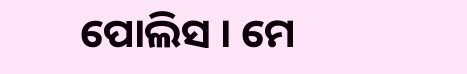ପୋଲିସ । ମେ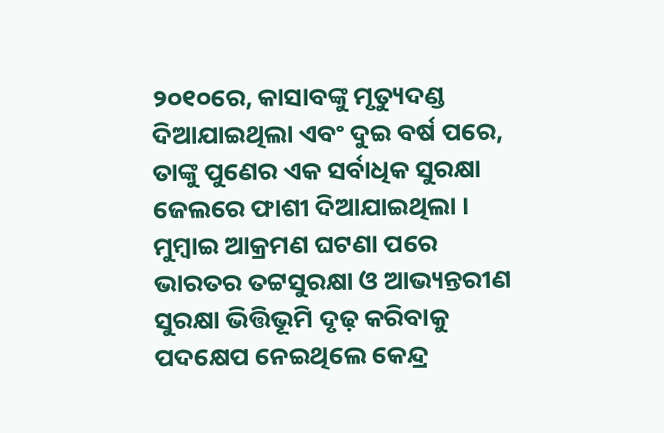୨୦୧୦ରେ, କାସାବଙ୍କୁ ମୃତ୍ୟୁଦଣ୍ଡ ଦିଆଯାଇଥିଲା ଏବଂ ଦୁଇ ବର୍ଷ ପରେ, ତାଙ୍କୁ ପୁଣେର ଏକ ସର୍ବାଧିକ ସୁରକ୍ଷା ଜେଲରେ ଫାଶୀ ଦିଆଯାଇଥିଲା । ମୁମ୍ବାଇ ଆକ୍ରମଣ ଘଟଣା ପରେ ଭାରତର ତଟ୍ଟସୁରକ୍ଷା ଓ ଆଭ୍ୟନ୍ତରୀଣ ସୁରକ୍ଷା ଭିତ୍ତିଭୂମି ଦୃଢ଼ କରିବାକୁ ପଦକ୍ଷେପ ନେଇଥିଲେ କେନ୍ଦ୍ର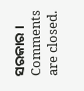ସରକାର ।
Comments are closed.